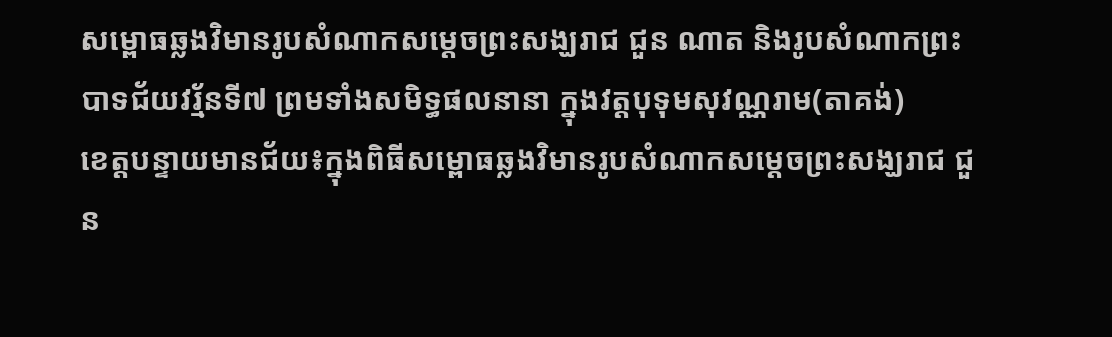សម្ពោធឆ្លងវិមានរូបសំណាកសម្តេចព្រះសង្ឃរាជ ជួន ណាត និងរូបសំណាកព្រះបាទជ័យវរ័្មនទី៧ ព្រមទាំងសមិទ្ធផលនានា ក្នុងវត្តបុទុមសុវណ្ណរាម(តាគង់)
ខេត្តបន្ទាយមានជ័យ៖ក្នុងពិធីសម្ពោធឆ្លងវិមានរូបសំណាកសម្តេចព្រះសង្ឃរាជ ជួន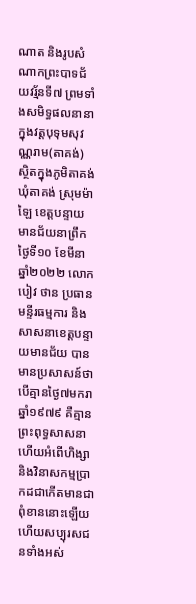ណាត និងរូបសំណាកព្រះបាទជ័យវរ័្មនទី៧ ព្រមទាំងសមិទ្ធផលនានា ក្នុងវត្តបុទុមសុវណ្ណរាម(តាគង់) ស្ថិតក្នុងភូមិតាគង់ ឃុំតាគង់ ស្រុមម៉ាឡៃ ខេត្តបន្ទាយមានជ័យនាព្រឹកថ្ងៃទី១០ ខែមីនា ឆ្នាំ២០២២ លោក បៀវ ថាន ប្រធានមន្ទីរធម្មការ និងសាសនាខេត្តបន្ទាយមានជ័យ បានមានប្រសាសន៍ថា បើគ្មានថ្ងៃ៧មករា ឆ្នាំ១៩៧៩ គឺគ្មានព្រះពុទ្ធសាសនា ហើយអំពើហិង្សា និងវិនាសកម្មប្រាកដជាកើតមានជាពុំខាននោះឡើយ ហើយសប្បុរសជនទាំងអស់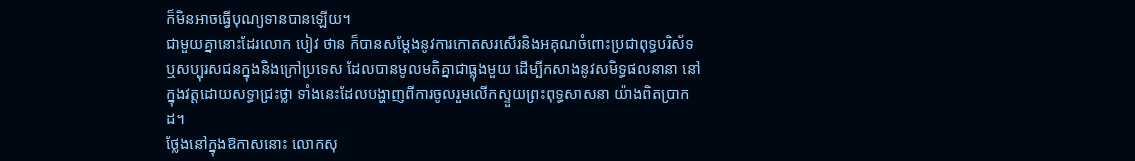ក៏មិនអាចធ្វើបុណ្យទានបានឡើយ។
ជាមួយគ្នានោះដែរលោក បៀវ ថាន ក៏បានសម្ដែងនូវការកោតសរសើរនិងអគុណចំពោះប្រជាពុទ្ធបរិស័ទឬសប្បុរសជនក្នុងនិងក្រៅប្រទេស ដែលបានមូលមតិគ្នាជាធ្លុងមួយ ដើម្បីកសាងនូវសមិទ្ធផលនានា នៅក្នុងវត្តដោយសទ្ធាជ្រះថ្លា ទាំងនេះដែលបង្ហាញពីការចូលរួមលើកស្ទួយព្រះពុទ្ធសាសនា យ៉ាងពិតប្រាកដ។
ថ្លែងនៅក្នុងឱកាសនោះ លោកសុ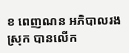ខ ពេញណន អភិបាលរងស្រុក បានលើក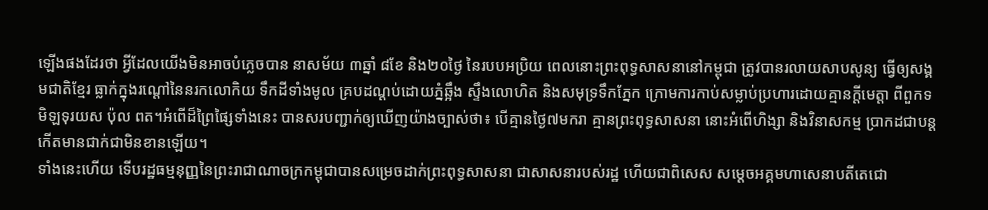ឡើងផងដែរថា អ្វីដែលយើងមិនអាចបំភ្លេចបាន នាសម័យ ៣ឆ្នាំ ៨ខែ និង២០ថ្ងៃ នៃរបបអប្រិយ ពេលនោះព្រះពុទ្ធសាសនានៅកម្ពុជា ត្រូវបានរលាយសាបសូន្យ ធ្វើឲ្យសង្គមជាតិខ្មែរ ធ្លាក់ក្នុងរណ្ដៅនៃនរកលោកិយ ទឹកដីទាំងមូល គ្របដណ្ដប់ដោយភ្នំឆ្អឹង ស្ទឹងលោហិត និងសមុទ្រទឹកភ្នែក ក្រោមការកាប់សម្លាប់ប្រហារដោយគ្មានក្ដីមេត្តា ពីពួកទមិឡទុរយស ប៉ុល ពត។អំពើដ៏ព្រៃផ្សៃទាំងនេះ បានសរបញ្ជាក់ឲ្យឃើញយ៉ាងច្បាស់ថា៖ បើគ្មានថ្ងៃ៧មករា គ្មានព្រះពុទ្ធសាសនា នោះអំពើហិង្សា និងវិនាសកម្ម ប្រាកដជាបន្តកើតមានជាក់ជាមិនខានឡើយ។
ទាំងនេះហើយ ទើបរដ្ឋធម្មនុញ្ញនៃព្រះរាជាណាចក្រកម្ពុជាបានសម្រេចដាក់ព្រះពុទ្ធសាសនា ជាសាសនារបស់រដ្ឋ ហើយជាពិសេស សម្ដេចអគ្គមហាសេនាបតីតេជោ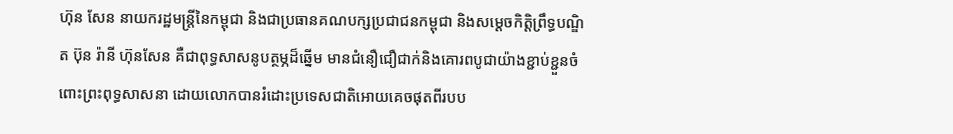ហ៊ុន សែន នាយករដ្ឋមន្ត្រីនៃកម្ពុជា និងជាប្រធានគណបក្សប្រជាជនកម្ពុជា និងសម្តេចកិត្តិព្រឹទ្ធបណ្ឌិត ប៊ុន រ៉ានី ហ៊ុនសែន គឺជាពុទ្ធសាសនូបត្ថម្ភដ៏ឆ្នើម មានជំនឿជឿជាក់និងគោរពបូជាយ៉ាងខ្ជាប់ខ្ជួនចំពោះព្រះពុទ្ធសាសនា ដោយលោកបានរំដោះប្រទេសជាតិអោយគេចផុតពីរបប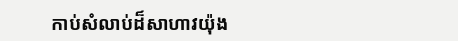កាប់សំលាប់ដ៏សាហាវយ៉ុង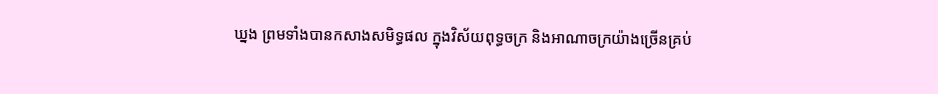ឃ្នង ព្រមទាំងបានកសាងសមិទ្ធផល ក្នុងវិស័យពុទ្ធចក្រ និងអាណាចក្រយ៉ាងច្រើនគ្រប់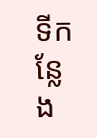ទីកន្លែង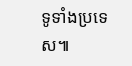ទូទាំងប្រទេស៕